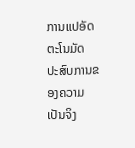ການແປອັດຕະໂນມັດ
ປະສົບການຂອງຄວາມເປັນຈິງ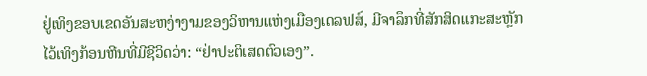ຢູ່ເທິງຂອບເຂດອັນສະຫງ່າງາມຂອງວິຫານແຫ່ງເມືອງເດລຟສ໌, ມີຈາລຶກທີ່ສັກສິດແກະສະຫຼັກໄວ້ເທິງກ້ອນຫີນທີ່ມີຊີວິດວ່າ: “ຢ່າປະຕິເສດຕົວເອງ”.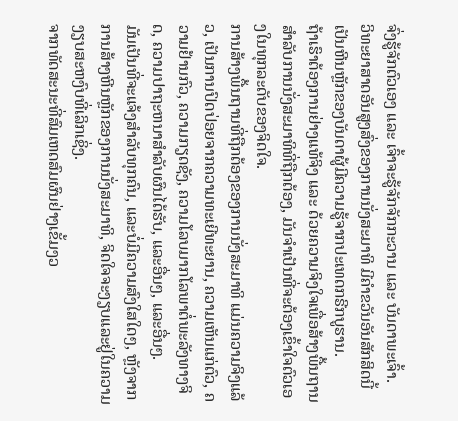ຈົ່ງຮູ້ຈັກຕົວເອງ ແລະ ເຈົ້າຈະຮູ້ຈັກຈັກກະວານ ແລະ ບັນດາພະເຈົ້າ.
ວິທະຍາສາດອັນສູງສົ່ງຂອງການນັ່ງສະມາທິ ມີຄຳຂວັນອັນສັກສິດນີ້ເປັນຫີນຫຼັກຂອງບັນດາຜູ້ມີຄວາມຮູ້ຈາກປະເທດກຣີກບູຮານ.
ຖ້າເຮົາຕ້ອງການຢ່າງແທ້ຈິງ ແລະ ດ້ວຍຄວາມຈິງໃຈເພື່ອສ້າງພື້ນຖານສໍາລັບການນັ່ງສະມາທິທີ່ຖືກຕ້ອງ, ມັນຈໍາເປັນທີ່ຈະຕ້ອງເຂົ້າໃຈຕົວເອງໃນທຸກລະດັບຂອງຈິດໃຈ.
ການສ້າງພື້ນຖານທີ່ຖືກຕ້ອງຂອງການນັ່ງສະມາທິ ແມ່ນຄວາມຈິງແລ້ວ, ເປັນການປົດປ່ອຍຈາກຄວາມທະເຍີທະຍານ, ຄວາມເຫັນແກ່ຕົວ, ຄວາມຢ້ານກົວ, ຄວາມກຽດຊັງ, ຄວາມໂລບມາກໂລພາຕໍ່ພະລັງທາງຈິດ, ຄວາມປາຖະຫນາສໍາລັບຜົນໄດ້ຮັບ, ແລະອື່ນໆ, ແລະອື່ນໆ.
ມັນເປັນທີ່ຈະແຈ້ງສໍາລັບທຸກຄົນ, ແລະບໍ່ມີຄວາມສົງໃສໃດໆ, ຫຼັງຈາກການສ້າງຫີນຫຼັກຂອງການນັ່ງສະມາທິ, ຈິດໃຈຈະງຽບແລະຢູ່ໃນຄວາມງຽບສະຫງົບທີ່ເລິກເຊິ່ງ.
ຈາກທັດສະນະທີ່ສົມເຫດສົມຜົນຢ່າງເຂັ້ມງວ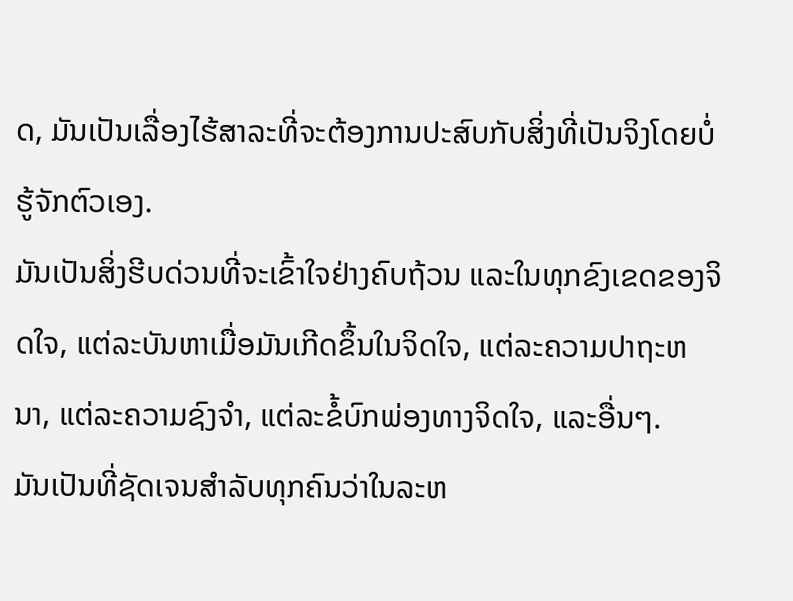ດ, ມັນເປັນເລື່ອງໄຮ້ສາລະທີ່ຈະຕ້ອງການປະສົບກັບສິ່ງທີ່ເປັນຈິງໂດຍບໍ່ຮູ້ຈັກຕົວເອງ.
ມັນເປັນສິ່ງຮີບດ່ວນທີ່ຈະເຂົ້າໃຈຢ່າງຄົບຖ້ວນ ແລະໃນທຸກຂົງເຂດຂອງຈິດໃຈ, ແຕ່ລະບັນຫາເມື່ອມັນເກີດຂຶ້ນໃນຈິດໃຈ, ແຕ່ລະຄວາມປາຖະຫນາ, ແຕ່ລະຄວາມຊົງຈໍາ, ແຕ່ລະຂໍ້ບົກພ່ອງທາງຈິດໃຈ, ແລະອື່ນໆ.
ມັນເປັນທີ່ຊັດເຈນສໍາລັບທຸກຄົນວ່າໃນລະຫ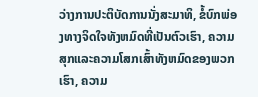ວ່າງການປະຕິບັດການນັ່ງສະມາທິ, ຂໍ້ບົກພ່ອງທາງຈິດໃຈທັງຫມົດທີ່ເປັນຕົວເຮົາ, ຄວາມສຸກແລະຄວາມໂສກເສົ້າທັງຫມົດຂອງພວກເຮົາ, ຄວາມ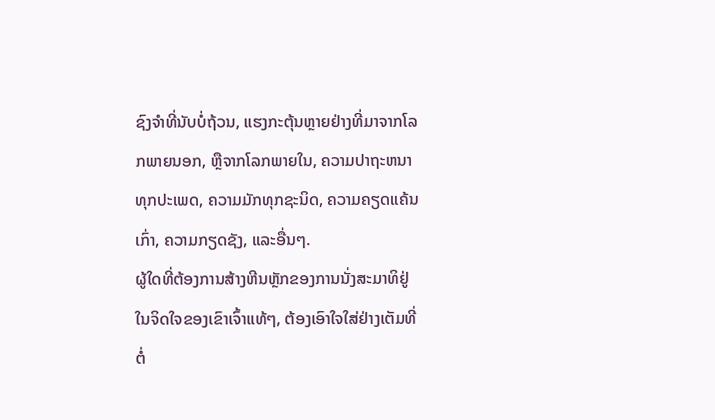ຊົງຈໍາທີ່ນັບບໍ່ຖ້ວນ, ແຮງກະຕຸ້ນຫຼາຍຢ່າງທີ່ມາຈາກໂລກພາຍນອກ, ຫຼືຈາກໂລກພາຍໃນ, ຄວາມປາຖະຫນາທຸກປະເພດ, ຄວາມມັກທຸກຊະນິດ, ຄວາມຄຽດແຄ້ນເກົ່າ, ຄວາມກຽດຊັງ, ແລະອື່ນໆ.
ຜູ້ໃດທີ່ຕ້ອງການສ້າງຫີນຫຼັກຂອງການນັ່ງສະມາທິຢູ່ໃນຈິດໃຈຂອງເຂົາເຈົ້າແທ້ໆ, ຕ້ອງເອົາໃຈໃສ່ຢ່າງເຕັມທີ່ຕໍ່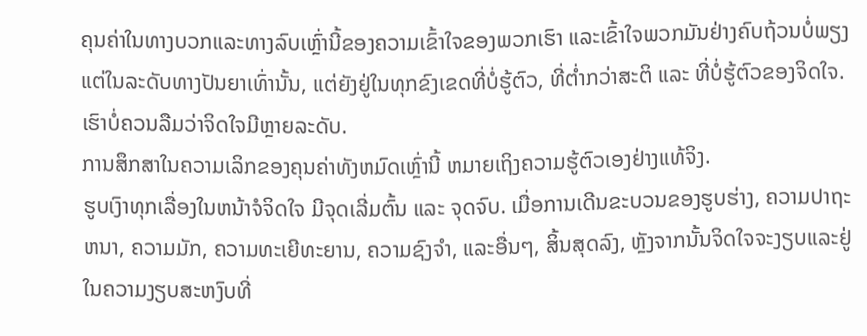ຄຸນຄ່າໃນທາງບວກແລະທາງລົບເຫຼົ່ານີ້ຂອງຄວາມເຂົ້າໃຈຂອງພວກເຮົາ ແລະເຂົ້າໃຈພວກມັນຢ່າງຄົບຖ້ວນບໍ່ພຽງແຕ່ໃນລະດັບທາງປັນຍາເທົ່ານັ້ນ, ແຕ່ຍັງຢູ່ໃນທຸກຂົງເຂດທີ່ບໍ່ຮູ້ຕົວ, ທີ່ຕໍ່າກວ່າສະຕິ ແລະ ທີ່ບໍ່ຮູ້ຕົວຂອງຈິດໃຈ. ເຮົາບໍ່ຄວນລືມວ່າຈິດໃຈມີຫຼາຍລະດັບ.
ການສຶກສາໃນຄວາມເລິກຂອງຄຸນຄ່າທັງຫມົດເຫຼົ່ານີ້ ຫມາຍເຖິງຄວາມຮູ້ຕົວເອງຢ່າງແທ້ຈິງ.
ຮູບເງົາທຸກເລື່ອງໃນຫນ້າຈໍຈິດໃຈ ມີຈຸດເລີ່ມຕົ້ນ ແລະ ຈຸດຈົບ. ເມື່ອການເດີນຂະບວນຂອງຮູບຮ່າງ, ຄວາມປາຖະຫນາ, ຄວາມມັກ, ຄວາມທະເຍີທະຍານ, ຄວາມຊົງຈໍາ, ແລະອື່ນໆ, ສິ້ນສຸດລົງ, ຫຼັງຈາກນັ້ນຈິດໃຈຈະງຽບແລະຢູ່ໃນຄວາມງຽບສະຫງົບທີ່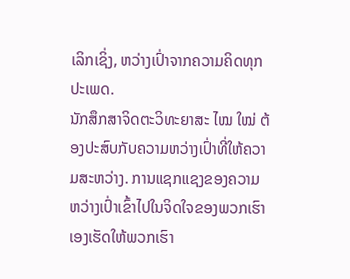ເລິກເຊິ່ງ, ຫວ່າງເປົ່າຈາກຄວາມຄິດທຸກປະເພດ.
ນັກສຶກສາຈິດຕະວິທະຍາສະ ໄໝ ໃໝ່ ຕ້ອງປະສົບກັບຄວາມຫວ່າງເປົ່າທີ່ໃຫ້ຄວາມສະຫວ່າງ. ການແຊກແຊງຂອງຄວາມຫວ່າງເປົ່າເຂົ້າໄປໃນຈິດໃຈຂອງພວກເຮົາເອງເຮັດໃຫ້ພວກເຮົາ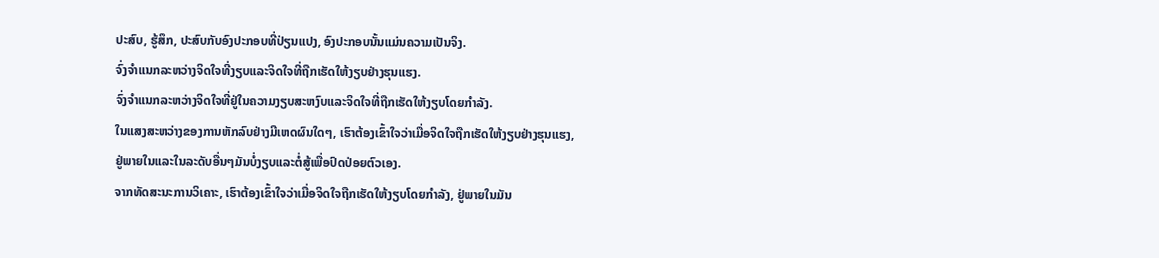ປະສົບ, ຮູ້ສຶກ, ປະສົບກັບອົງປະກອບທີ່ປ່ຽນແປງ, ອົງປະກອບນັ້ນແມ່ນຄວາມເປັນຈິງ.
ຈົ່ງຈໍາແນກລະຫວ່າງຈິດໃຈທີ່ງຽບແລະຈິດໃຈທີ່ຖືກເຮັດໃຫ້ງຽບຢ່າງຮຸນແຮງ.
ຈົ່ງຈໍາແນກລະຫວ່າງຈິດໃຈທີ່ຢູ່ໃນຄວາມງຽບສະຫງົບແລະຈິດໃຈທີ່ຖືກເຮັດໃຫ້ງຽບໂດຍກໍາລັງ.
ໃນແສງສະຫວ່າງຂອງການຫັກລົບຢ່າງມີເຫດຜົນໃດໆ, ເຮົາຕ້ອງເຂົ້າໃຈວ່າເມື່ອຈິດໃຈຖືກເຮັດໃຫ້ງຽບຢ່າງຮຸນແຮງ, ຢູ່ພາຍໃນແລະໃນລະດັບອື່ນໆມັນບໍ່ງຽບແລະຕໍ່ສູ້ເພື່ອປົດປ່ອຍຕົວເອງ.
ຈາກທັດສະນະການວິເຄາະ, ເຮົາຕ້ອງເຂົ້າໃຈວ່າເມື່ອຈິດໃຈຖືກເຮັດໃຫ້ງຽບໂດຍກໍາລັງ, ຢູ່ພາຍໃນມັນ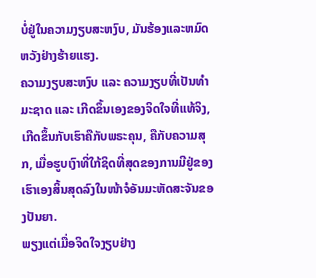ບໍ່ຢູ່ໃນຄວາມງຽບສະຫງົບ, ມັນຮ້ອງແລະຫມົດຫວັງຢ່າງຮ້າຍແຮງ.
ຄວາມງຽບສະຫງົບ ແລະ ຄວາມງຽບທີ່ເປັນທຳມະຊາດ ແລະ ເກີດຂຶ້ນເອງຂອງຈິດໃຈທີ່ແທ້ຈິງ, ເກີດຂຶ້ນກັບເຮົາຄືກັບພຣະຄຸນ, ຄືກັບຄວາມສຸກ, ເມື່ອຮູບເງົາທີ່ໃກ້ຊິດທີ່ສຸດຂອງການມີຢູ່ຂອງເຮົາເອງສິ້ນສຸດລົງໃນໜ້າຈໍອັນມະຫັດສະຈັນຂອງປັນຍາ.
ພຽງແຕ່ເມື່ອຈິດໃຈງຽບຢ່າງ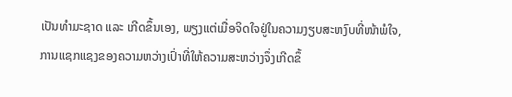ເປັນທຳມະຊາດ ແລະ ເກີດຂຶ້ນເອງ, ພຽງແຕ່ເມື່ອຈິດໃຈຢູ່ໃນຄວາມງຽບສະຫງົບທີ່ໜ້າພໍໃຈ, ການແຊກແຊງຂອງຄວາມຫວ່າງເປົ່າທີ່ໃຫ້ຄວາມສະຫວ່າງຈຶ່ງເກີດຂຶ້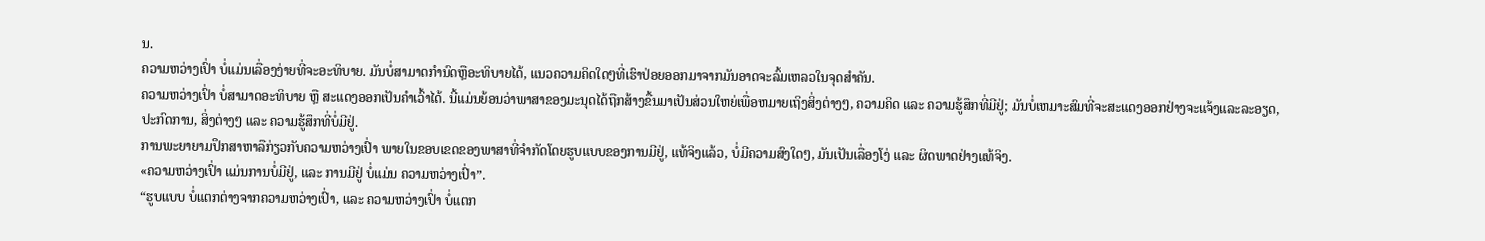ນ.
ຄວາມຫວ່າງເປົ່າ ບໍ່ແມ່ນເລື່ອງງ່າຍທີ່ຈະອະທິບາຍ. ມັນບໍ່ສາມາດກໍານົດຫຼືອະທິບາຍໄດ້, ແນວຄວາມຄິດໃດໆທີ່ເຮົາປ່ອຍອອກມາຈາກມັນອາດຈະລົ້ມເຫລວໃນຈຸດສໍາຄັນ.
ຄວາມຫວ່າງເປົ່າ ບໍ່ສາມາດອະທິບາຍ ຫຼື ສະແດງອອກເປັນຄໍາເວົ້າໄດ້. ນີ້ແມ່ນຍ້ອນວ່າພາສາຂອງມະນຸດໄດ້ຖືກສ້າງຂື້ນມາເປັນສ່ວນໃຫຍ່ເພື່ອຫມາຍເຖິງສິ່ງຕ່າງໆ, ຄວາມຄິດ ແລະ ຄວາມຮູ້ສຶກທີ່ມີຢູ່; ມັນບໍ່ເຫມາະສົມທີ່ຈະສະແດງອອກຢ່າງຈະແຈ້ງແລະລະອຽດ, ປະກົດການ, ສິ່ງຕ່າງໆ ແລະ ຄວາມຮູ້ສຶກທີ່ບໍ່ມີຢູ່.
ການພະຍາຍາມປຶກສາຫາລືກ່ຽວກັບຄວາມຫວ່າງເປົ່າ ພາຍໃນຂອບເຂດຂອງພາສາທີ່ຈໍາກັດໂດຍຮູບແບບຂອງການມີຢູ່, ແທ້ຈິງແລ້ວ, ບໍ່ມີຄວາມສົງໃດໆ, ມັນເປັນເລື່ອງໂງ່ ແລະ ຜິດພາດຢ່າງແທ້ຈິງ.
«ຄວາມຫວ່າງເປົ່າ ແມ່ນການບໍ່ມີຢູ່, ແລະ ການມີຢູ່ ບໍ່ແມ່ນ ຄວາມຫວ່າງເປົ່າ”.
“ຮູບແບບ ບໍ່ແຕກຕ່າງຈາກຄວາມຫວ່າງເປົ່າ, ແລະ ຄວາມຫວ່າງເປົ່າ ບໍ່ແຕກ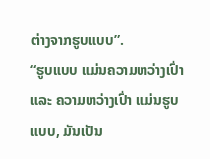ຕ່າງຈາກຮູບແບບ”.
“ຮູບແບບ ແມ່ນຄວາມຫວ່າງເປົ່າ ແລະ ຄວາມຫວ່າງເປົ່າ ແມ່ນຮູບແບບ, ມັນເປັນ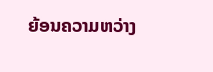ຍ້ອນຄວາມຫວ່າງ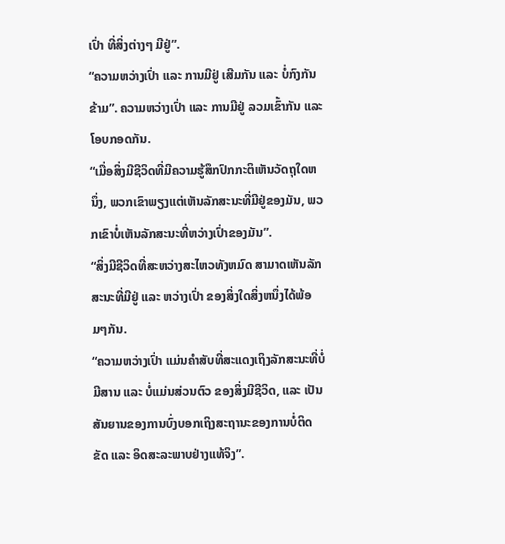ເປົ່າ ທີ່ສິ່ງຕ່າງໆ ມີຢູ່”.
“ຄວາມຫວ່າງເປົ່າ ແລະ ການມີຢູ່ ເສີມກັນ ແລະ ບໍ່ກົງກັນຂ້າມ”. ຄວາມຫວ່າງເປົ່າ ແລະ ການມີຢູ່ ລວມເຂົ້າກັນ ແລະ ໂອບກອດກັນ.
“ເມື່ອສິ່ງມີຊີວິດທີ່ມີຄວາມຮູ້ສຶກປົກກະຕິເຫັນວັດຖຸໃດຫນຶ່ງ, ພວກເຂົາພຽງແຕ່ເຫັນລັກສະນະທີ່ມີຢູ່ຂອງມັນ, ພວກເຂົາບໍ່ເຫັນລັກສະນະທີ່ຫວ່າງເປົ່າຂອງມັນ”.
“ສິ່ງມີຊີວິດທີ່ສະຫວ່າງສະໄຫວທັງຫມົດ ສາມາດເຫັນລັກສະນະທີ່ມີຢູ່ ແລະ ຫວ່າງເປົ່າ ຂອງສິ່ງໃດສິ່ງຫນຶ່ງໄດ້ພ້ອມໆກັນ.
“ຄວາມຫວ່າງເປົ່າ ແມ່ນຄໍາສັບທີ່ສະແດງເຖິງລັກສະນະທີ່ບໍ່ມີສານ ແລະ ບໍ່ແມ່ນສ່ວນຕົວ ຂອງສິ່ງມີຊີວິດ, ແລະ ເປັນສັນຍານຂອງການບົ່ງບອກເຖິງສະຖານະຂອງການບໍ່ຕິດຂັດ ແລະ ອິດສະລະພາບຢ່າງແທ້ຈິງ”.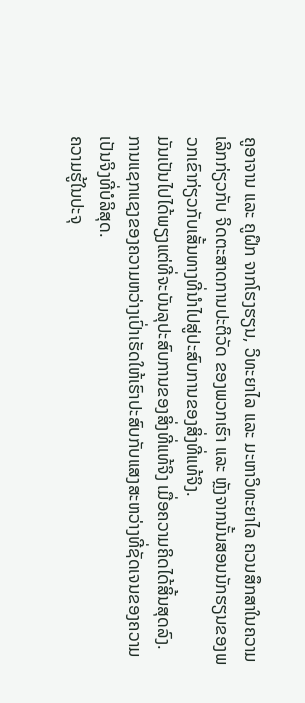ຄູອາຈານ ແລະ ຄູຝຶກ ຈາກໂຮງຮຽນ, ວິທະຍາໄລ ແລະ ມະຫາວິທະຍາໄລ ຄວນສຶກສາໃນຄວາມເລິກກ່ຽວກັບ ຈິດຕະສາດການປະຕິວັດ ຂອງພວກເຮົາ ແລະ ຫຼັງຈາກນັ້ນສອນນັກຮຽນຂອງພວກເຂົາກ່ຽວກັບເສັ້ນທາງທີ່ນໍາໄປສູ່ປະສົບການຂອງສິ່ງທີ່ແທ້ຈິງ.
ມັນເປັນໄປໄດ້ພຽງແຕ່ທີ່ຈະບັນລຸປະສົບການຂອງສິ່ງທີ່ແທ້ຈິງ ເມື່ອຄວາມຄິດໄດ້ສິ້ນສຸດລົງ.
ການແຊກແຊງຂອງຄວາມຫວ່າງເປົ່າເຮັດໃຫ້ເຮົາປະສົບກັບແສງສະຫວ່າງທີ່ຊັດເຈນຂອງຄວາມເປັນຈິງທີ່ບໍລິສຸດ.
ຄວາມຮູ້ໃນປະຈຸ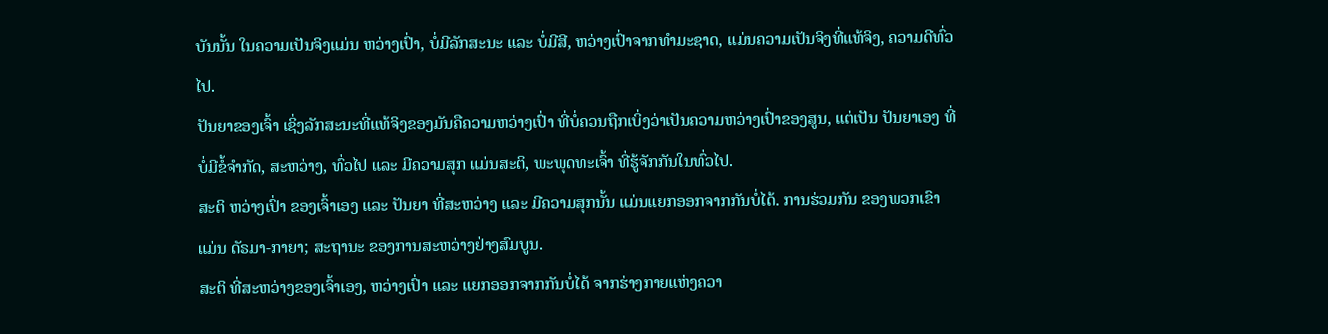ບັນນັ້ນ ໃນຄວາມເປັນຈິງແມ່ນ ຫວ່າງເປົ່າ, ບໍ່ມີລັກສະນະ ແລະ ບໍ່ມີສີ, ຫວ່າງເປົ່າຈາກທໍາມະຊາດ, ແມ່ນຄວາມເປັນຈິງທີ່ແທ້ຈິງ, ຄວາມດີທົ່ວໄປ.
ປັນຍາຂອງເຈົ້າ ເຊິ່ງລັກສະນະທີ່ແທ້ຈິງຂອງມັນຄືຄວາມຫວ່າງເປົ່າ ທີ່ບໍ່ຄວນຖືກເບິ່ງວ່າເປັນຄວາມຫວ່າງເປົ່າຂອງສູນ, ແຕ່ເປັນ ປັນຍາເອງ ທີ່ບໍ່ມີຂໍ້ຈໍາກັດ, ສະຫວ່າງ, ທົ່ວໄປ ແລະ ມີຄວາມສຸກ ແມ່ນສະຕິ, ພະພຸດທະເຈົ້າ ທີ່ຮູ້ຈັກກັນໃນທົ່ວໄປ.
ສະຕິ ຫວ່າງເປົ່າ ຂອງເຈົ້າເອງ ແລະ ປັນຍາ ທີ່ສະຫວ່າງ ແລະ ມີຄວາມສຸກນັ້ນ ແມ່ນແຍກອອກຈາກກັນບໍ່ໄດ້. ການຮ່ວມກັນ ຂອງພວກເຂົາ ແມ່ນ ດັຣມາ-ກາຍາ; ສະຖານະ ຂອງການສະຫວ່າງຢ່າງສົມບູນ.
ສະຕິ ທີ່ສະຫວ່າງຂອງເຈົ້າເອງ, ຫວ່າງເປົ່າ ແລະ ແຍກອອກຈາກກັນບໍ່ໄດ້ ຈາກຮ່າງກາຍແຫ່ງຄວາ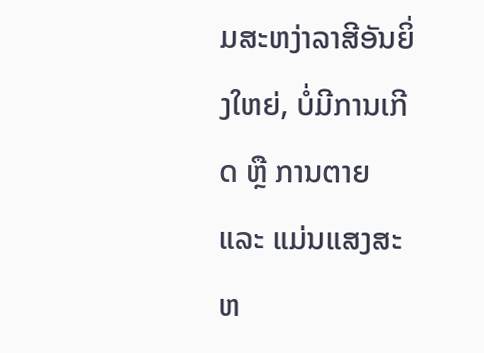ມສະຫງ່າລາສີອັນຍິ່ງໃຫຍ່, ບໍ່ມີການເກີດ ຫຼື ການຕາຍ ແລະ ແມ່ນແສງສະຫ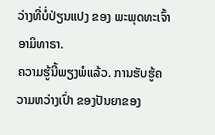ວ່າງທີ່ບໍ່ປ່ຽນແປງ ຂອງ ພະພຸດທະເຈົ້າ ອາມິທາຣາ.
ຄວາມຮູ້ນີ້ພຽງພໍແລ້ວ. ການຮັບຮູ້ຄວາມຫວ່າງເປົ່າ ຂອງປັນຍາຂອງ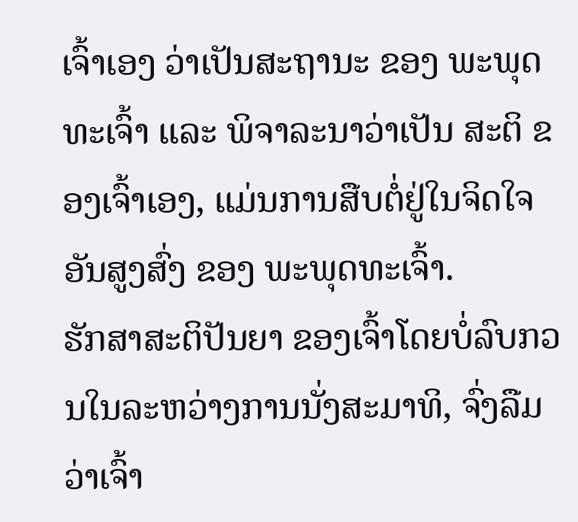ເຈົ້າເອງ ວ່າເປັນສະຖານະ ຂອງ ພະພຸດທະເຈົ້າ ແລະ ພິຈາລະນາວ່າເປັນ ສະຕິ ຂອງເຈົ້າເອງ, ແມ່ນການສືບຕໍ່ຢູ່ໃນຈິດໃຈອັນສູງສົ່ງ ຂອງ ພະພຸດທະເຈົ້າ.
ຮັກສາສະຕິປັນຍາ ຂອງເຈົ້າໂດຍບໍ່ລົບກວນໃນລະຫວ່າງການນັ່ງສະມາທິ, ຈົ່ງລືມວ່າເຈົ້າ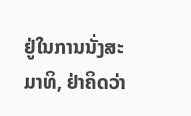ຢູ່ໃນການນັ່ງສະມາທິ, ຢ່າຄິດວ່າ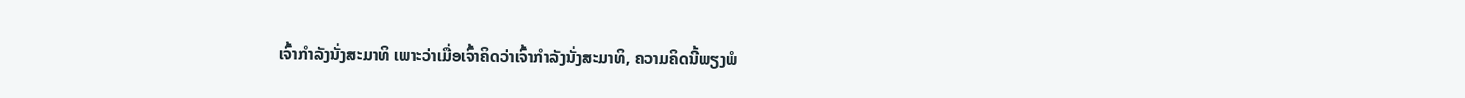ເຈົ້າກໍາລັງນັ່ງສະມາທິ ເພາະວ່າເມື່ອເຈົ້າຄິດວ່າເຈົ້າກໍາລັງນັ່ງສະມາທິ, ຄວາມຄິດນີ້ພຽງພໍ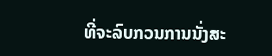ທີ່ຈະລົບກວນການນັ່ງສະ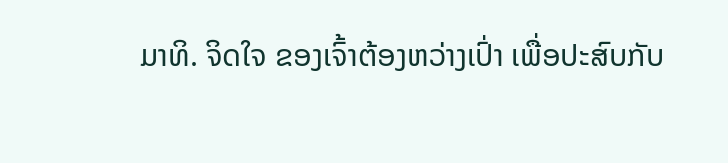ມາທິ. ຈິດໃຈ ຂອງເຈົ້າຕ້ອງຫວ່າງເປົ່າ ເພື່ອປະສົບກັບ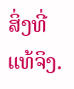ສິ່ງທີ່ແທ້ຈິງ.